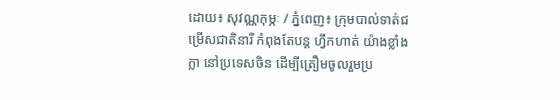ដោយ៖ សុវណ្ណកុម្ភៈ / ភ្នំពេញ៖ ក្រុមបាល់ទាត់ជម្រើសជាតិនារី កំពុងតែបន្ដ ហ្វឹកហាត់ យ៉ាងខ្លាំងក្លា នៅប្រទេសចិន ដើម្បីត្រឿមចូលរួមប្រ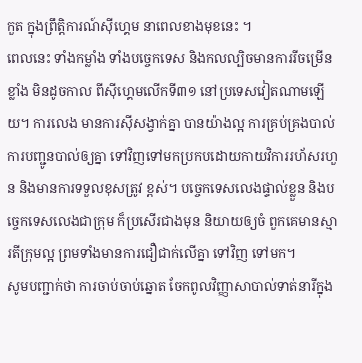កួត ក្នុងព្រឹត្តិការណ៍ស៊ីហ្គេម នាពេលខាងមុខនេះ ។
ពេលនេះ ទាំងកម្លាំង ទាំងបច្ចេកទេស និងកលល្បិចមានការរីចម្រើនខ្លាំង មិនដូចកាល ពីស៊ីហ្គេមលើកទី៣១ នៅប្រទេសវៀតណាមឡើយ។ ការលេង មានការស៊ីសង្វាក់គ្នា បានយ៉ាងល្អ ការគ្រប់គ្រងបាល់ ការបញ្ជូនបាល់ឲ្យគ្នា ទៅវិញទៅមកប្រកបដោយកាយវិការរហ័សរហួន និងមានការទទួលខុសត្រូវ ខ្ពស់។ បច្ចេកទេសលេងផ្ទាល់ខ្លួន និងបច្ចេកទេសលេងជាក្រុម ក៏ប្រសើរជាងមុន និយាយឲ្យចំ ពួកគេមានស្មារតីក្រុមល្អ ព្រមទាំងមានការជឿជាក់លើគ្នា ទៅវិញ ទៅមក។
សូមបញ្ជាក់ថា ការចាប់ចាប់ឆ្នោត ចែកពូលវិញ្ញាសាបាល់ទាត់នារីក្នុង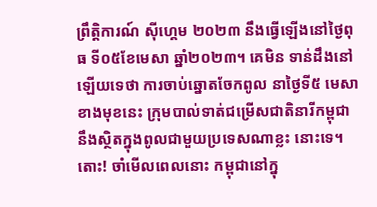ព្រឹត្តិការណ៍ ស៊ីហ្គេម ២០២៣ នឹងធ្វើឡើងនៅថ្ងៃពុធ ទី០៥ខែមេសា ឆ្នាំ២០២៣។ គេមិន ទាន់ដឹងនៅឡើយទេថា ការចាប់ឆ្នោតចែកពូល នាថ្ងៃទី៥ មេសាខាងមុខនេះ ក្រុមបាល់ទាត់ជម្រើសជាតិនារីកម្ពុជា នឹងស្ថិតក្នុងពូលជាមួយប្រទេសណាខ្លះ នោះទេ។ តោះ! ចាំមើលពេលនោះ កម្ពុជានៅក្នុ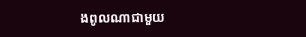ងពូលណាជាមួយ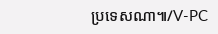ប្រទេសណា៕/V-PC